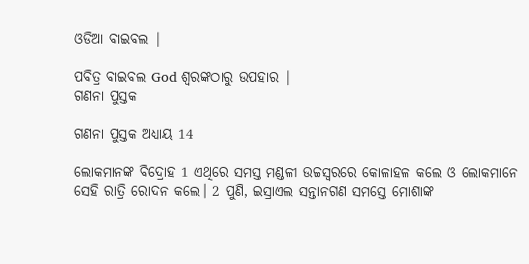ଓଡିଆ ବାଇବଲ |

ପବିତ୍ର ବାଇବଲ God ଶ୍ବରଙ୍କଠାରୁ ଉପହାର |
ଗଣନା ପୁସ୍ତକ

ଗଣନା ପୁସ୍ତକ ଅଧ୍ୟାୟ 14

ଲୋକମାନଙ୍କ ବିଦ୍ରୋହ 1 ଏଥିରେ ସମସ୍ତ ମଣ୍ଡଳୀ ଉଚ୍ଚସ୍ୱରରେ କୋଳାହଳ କଲେ ଓ ଲୋକମାନେ ସେହି ରାତ୍ରି ରୋଦନ କଲେ। 2 ପୁଣି, ଇସ୍ରାଏଲ ସନ୍ତାନଗଣ ସମସ୍ତେ ମୋଶାଙ୍କ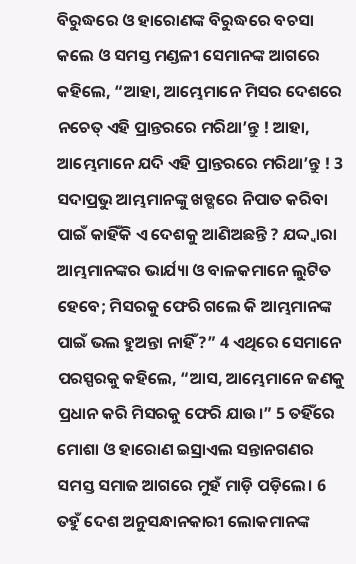ବିରୁଦ୍ଧରେ ଓ ହାରୋଣଙ୍କ ବିରୁଦ୍ଧରେ ବଚସା କଲେ ଓ ସମସ୍ତ ମଣ୍ଡଳୀ ସେମାନଙ୍କ ଆଗରେ କହିଲେ, “ଆହା, ଆମ୍ଭେମାନେ ମିସର ଦେଶରେ ନଚେତ୍ ଏହି ପ୍ରାନ୍ତରରେ ମରିଥା’ନ୍ତୁ ! ଆହା, ଆମ୍ଭେମାନେ ଯଦି ଏହି ପ୍ରାନ୍ତରରେ ମରିଥା’ନ୍ତୁ ! 3 ସଦାପ୍ରଭୁ ଆମ୍ଭମାନଙ୍କୁ ଖଡ୍ଗରେ ନିପାତ କରିବା ପାଇଁ କାହିଁକି ଏ ଦେଶକୁ ଆଣିଅଛନ୍ତି ? ଯଦ୍ଦ୍ଵାରା ଆମ୍ଭମାନଙ୍କର ଭାର୍ଯ୍ୟା ଓ ବାଳକମାନେ ଲୁଟିତ ହେବେ; ମିସରକୁ ଫେରି ଗଲେ କି ଆମ୍ଭମାନଙ୍କ ପାଇଁ ଭଲ ହୁଅନ୍ତା ନାହିଁ ?” 4 ଏଥିରେ ସେମାନେ ପରସ୍ପରକୁ କହିଲେ, “ଆସ, ଆମ୍ଭେମାନେ ଜଣକୁ ପ୍ରଧାନ କରି ମିସରକୁ ଫେରି ଯାଉ।” 5 ତହିଁରେ ମୋଶା ଓ ହାରୋଣ ଇସ୍ରାଏଲ ସନ୍ତାନଗଣର ସମସ୍ତ ସମାଜ ଆଗରେ ମୁହଁ ମାଡ଼ି ପଡ଼ିଲେ। 6 ତହୁଁ ଦେଶ ଅନୁସନ୍ଧାନକାରୀ ଲୋକମାନଙ୍କ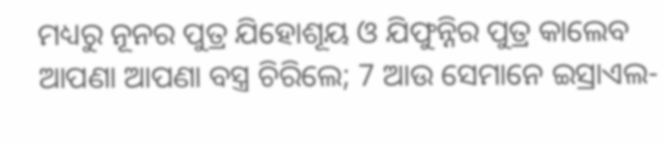ମଧ୍ୟରୁ ନୂନର ପୁତ୍ର ଯିହୋଶୂୟ ଓ ଯିଫୁନ୍ନିର ପୁତ୍ର କାଲେବ ଆପଣା ଆପଣା ବସ୍ତ୍ର ଚିରିଲେ; 7 ଆଉ ସେମାନେ ଇସ୍ରାଏଲ-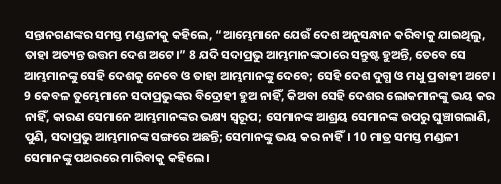ସନ୍ତାନଗଣଙ୍କର ସମସ୍ତ ମଣ୍ଡଳୀକୁ କହିଲେ, “ଆମ୍ଭେମାନେ ଯେଉଁ ଦେଶ ଅନୁସନ୍ଧାନ କରିବାକୁ ଯାଇଥିଲୁ, ତାହା ଅତ୍ୟନ୍ତ ଉତ୍ତମ ଦେଶ ଅଟେ।” 8 ଯଦି ସଦାପ୍ରଭୁ ଆମ୍ଭମାନଙ୍କଠାରେ ସନ୍ତୁଷ୍ଟ ହୁଅନ୍ତି, ତେବେ ସେ ଆମ୍ଭମାନଙ୍କୁ ସେହି ଦେଶକୁ ନେବେ ଓ ତାହା ଆମ୍ଭମାନଙ୍କୁ ଦେବେ; ସେହି ଦେଶ ଦୁଗ୍ଧ ଓ ମଧୁ ପ୍ରବାହୀ ଅଟେ। 9 କେବଳ ତୁମ୍ଭେମାନେ ସଦାପ୍ରଭୁଙ୍କର ବିଦ୍ରୋହୀ ହୁଅ ନାହିଁ, କିଅବା ସେହି ଦେଶର ଲୋକମାନଙ୍କୁ ଭୟ କର ନାହିଁ, କାରଣ ସେମାନେ ଆମ୍ଭମାନଙ୍କର ଭକ୍ଷ୍ୟ ସ୍ୱରୂପ; ସେମାନଙ୍କ ଆଶ୍ରୟ ସେମାନଙ୍କ ଉପରୁ ଘୁଞ୍ଚାଗଲାଣି, ପୁଣି, ସଦାପ୍ରଭୁ ଆମ୍ଭମାନଙ୍କ ସଙ୍ଗରେ ଅଛନ୍ତି; ସେମାନଙ୍କୁ ଭୟ କର ନାହିଁ। 10 ମାତ୍ର ସମସ୍ତ ମଣ୍ଡଳୀ ସେମାନଙ୍କୁ ପଥରରେ ମାରିବାକୁ କହିଲେ।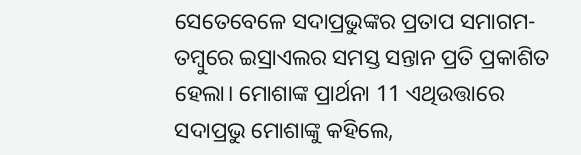ସେତେବେଳେ ସଦାପ୍ରଭୁଙ୍କର ପ୍ରତାପ ସମାଗମ-ତମ୍ବୁରେ ଇସ୍ରାଏଲର ସମସ୍ତ ସନ୍ତାନ ପ୍ରତି ପ୍ରକାଶିତ ହେଲା। ମୋଶାଙ୍କ ପ୍ରାର୍ଥନା 11 ଏଥିଉତ୍ତାରେ ସଦାପ୍ରଭୁ ମୋଶାଙ୍କୁ କହିଲେ,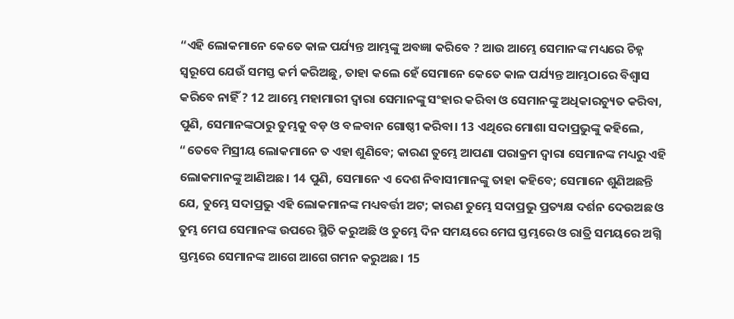“ଏହି ଲୋକମାନେ କେତେ କାଳ ପର୍ଯ୍ୟନ୍ତ ଆମ୍ଭଙ୍କୁ ଅବଜ୍ଞା କରିବେ ? ଆଉ ଆମ୍ଭେ ସେମାନଙ୍କ ମଧ୍ୟରେ ଚିହ୍ନ ସ୍ୱରୂପେ ଯେଉଁ ସମସ୍ତ କର୍ମ କରିଅଛୁ, ତାହା କଲେ ହେଁ ସେମାନେ କେତେ କାଳ ପର୍ଯ୍ୟନ୍ତ ଆମ୍ଭଠାରେ ବିଶ୍ୱାସ କରିବେ ନାହିଁ ? 12 ଆମ୍ଭେ ମହାମାରୀ ଦ୍ୱାରା ସେମାନଙ୍କୁ ସଂହାର କରିବା ଓ ସେମାନଙ୍କୁ ଅଧିକାରଚ୍ୟୁତ କରିବା, ପୁଣି, ସେମାନଙ୍କଠାରୁ ତୁମ୍ଭକୁ ବଡ଼ ଓ ବଳବାନ ଗୋଷ୍ଠୀ କରିବା। 13 ଏଥିରେ ମୋଶା ସଦାପ୍ରଭୁଙ୍କୁ କହିଲେ, “ତେବେ ମିସ୍ରୀୟ ଲୋକମାନେ ତ ଏହା ଶୁଣିବେ; କାରଣ ତୁମ୍ଭେ ଆପଣା ପରାକ୍ରମ ଦ୍ୱାରା ସେମାନଙ୍କ ମଧ୍ୟରୁ ଏହି ଲୋକମାନଙ୍କୁ ଆଣିଅଛ। 14 ପୁଣି, ସେମାନେ ଏ ଦେଶ ନିବାସୀମାନଙ୍କୁ ତାହା କହିବେ; ସେମାନେ ଶୁଣିଅଛନ୍ତି ଯେ, ତୁମ୍ଭେ ସଦାପ୍ରଭୁ ଏହି ଲୋକମାନଙ୍କ ମଧ୍ୟବର୍ତ୍ତୀ ଅଟ; କାରଣ ତୁମ୍ଭେ ସଦାପ୍ରଭୁ ପ୍ରତ୍ୟକ୍ଷ ଦର୍ଶନ ଦେଉଅଛ ଓ ତୁମ୍ଭ ମେଘ ସେମାନଙ୍କ ଉପରେ ସ୍ଥିତି କରୁଅଛି ଓ ତୁମ୍ଭେ ଦିନ ସମୟରେ ମେଘ ସ୍ତମ୍ଭରେ ଓ ରାତ୍ରି ସମୟରେ ଅଗ୍ନି ସ୍ତମ୍ଭରେ ସେମାନଙ୍କ ଆଗେ ଆଗେ ଗମନ କରୁଅଛ। 15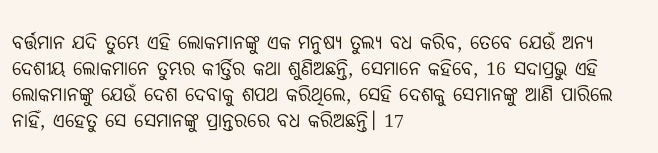ବର୍ତ୍ତମାନ ଯଦି ତୁମ୍ଭେ ଏହି ଲୋକମାନଙ୍କୁ ଏକ ମନୁଷ୍ୟ ତୁଲ୍ୟ ବଧ କରିବ, ତେବେ ଯେଉଁ ଅନ୍ୟ ଦେଶୀୟ ଲୋକମାନେ ତୁମ୍ଭର କୀର୍ତ୍ତିର କଥା ଶୁଣିଅଛନ୍ତି, ସେମାନେ କହିବେ, 16 ସଦାପ୍ରଭୁ ଏହି ଲୋକମାନଙ୍କୁ ଯେଉଁ ଦେଶ ଦେବାକୁ ଶପଥ କରିଥିଲେ, ସେହି ଦେଶକୁ ସେମାନଙ୍କୁ ଆଣି ପାରିଲେ ନାହିଁ, ଏହେତୁ ସେ ସେମାନଙ୍କୁ ପ୍ରାନ୍ତରରେ ବଧ କରିଅଛନ୍ତି। 17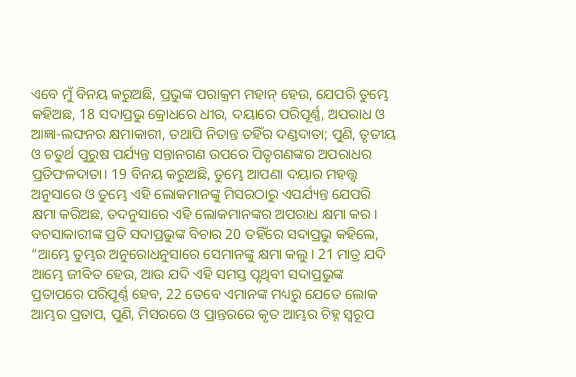ଏବେ ମୁଁ ବିନୟ କରୁଅଛି, ପ୍ରଭୁଙ୍କ ପରାକ୍ରମ ମହାନ୍ ହେଉ, ଯେପରି ତୁମ୍ଭେ କହିଅଛ, 18 ସଦାପ୍ରଭୁ କ୍ରୋଧରେ ଧୀର, ଦୟାରେ ପରିପୂର୍ଣ୍ଣ, ଅପରାଧ ଓ ଆଜ୍ଞା-ଲଙ୍ଘନର କ୍ଷମାକାରୀ, ତଥାପି ନିତାନ୍ତ ତହିଁର ଦଣ୍ଡଦାତା; ପୁଣି, ତୃତୀୟ ଓ ଚତୁର୍ଥ ପୁରୁଷ ପର୍ଯ୍ୟନ୍ତ ସନ୍ତାନଗଣ ଉପରେ ପିତୃଗଣଙ୍କର ଅପରାଧର ପ୍ରତିଫଳଦାତା। 19 ବିନୟ କରୁଅଛି, ତୁମ୍ଭେ ଆପଣା ଦୟାର ମହତ୍ତ୍ୱ ଅନୁସାରେ ଓ ତୁମ୍ଭେ ଏହି ଲୋକମାନଙ୍କୁ ମିସରଠାରୁ ଏପର୍ଯ୍ୟନ୍ତ ଯେପରି କ୍ଷମା କରିଅଛ, ତଦନୁସାରେ ଏହି ଲୋକମାନଙ୍କର ଅପରାଧ କ୍ଷମା କର। ବଚସାକାରୀଙ୍କ ପ୍ରତି ସଦାପ୍ରଭୁଙ୍କ ବିଚାର 20 ତହିଁରେ ସଦାପ୍ରଭୁ କହିଲେ, “ଆମ୍ଭେ ତୁମ୍ଭର ଅନୁରୋଧନୁସାରେ ସେମାନଙ୍କୁ କ୍ଷମା କଲୁ। 21 ମାତ୍ର ଯଦି ଆମ୍ଭେ ଜୀବିତ ହେଉ, ଆଉ ଯଦି ଏହି ସମସ୍ତ ପୃଥିବୀ ସଦାପ୍ରଭୁଙ୍କ ପ୍ରତାପରେ ପରିପୂର୍ଣ୍ଣ ହେବ, 22 ତେବେ ଏମାନଙ୍କ ମଧ୍ୟରୁ ଯେତେ ଲୋକ ଆମ୍ଭର ପ୍ରତାପ, ପୁଣି, ମିସରରେ ଓ ପ୍ରାନ୍ତରରେ କୃତ ଆମ୍ଭର ଚିହ୍ନ ସ୍ୱରୂପ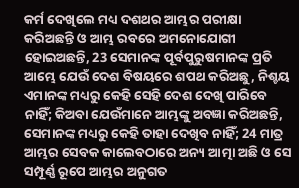କର୍ମ ଦେଖିଲେ ମଧ୍ୟ ଦଶଥର ଆମ୍ଭର ପରୀକ୍ଷା କରିଅଛନ୍ତି ଓ ଆମ୍ଭ ରବରେ ଅମନୋଯୋଗୀ ହୋଇଅଛନ୍ତି, 23 ସେମାନଙ୍କ ପୂର୍ବପୁରୁଷମାନଙ୍କ ପ୍ରତି ଆମ୍ଭେ ଯେଉଁ ଦେଶ ବିଷୟରେ ଶପଥ କରିଅଛୁ, ନିଶ୍ଚୟ ଏମାନଙ୍କ ମଧ୍ୟରୁ କେହି ସେହି ଦେଶ ଦେଖି ପାରିବେ ନାହିଁ; କିଅବା ଯେଉଁମାନେ ଆମ୍ଭଙ୍କୁ ଅବଜ୍ଞା କରିଅଛନ୍ତି, ସେମାନଙ୍କ ମଧ୍ୟରୁ କେହି ତାହା ଦେଖିବ ନାହିଁ; 24 ମାତ୍ର ଆମ୍ଭର ସେବକ କାଲେବଠାରେ ଅନ୍ୟ ଆତ୍ମା ଅଛି ଓ ସେ ସମ୍ପୂର୍ଣ୍ଣ ରୂପେ ଆମ୍ଭର ଅନୁଗତ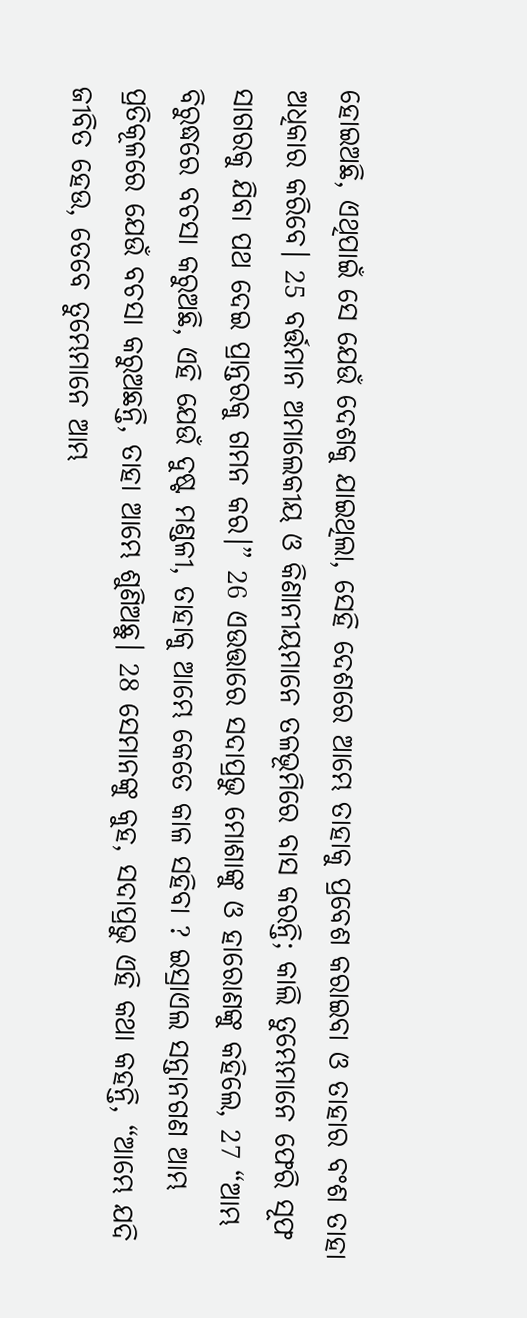ହୋଇଅଛି, ଏଥିପାଇଁ ସେ ଯେଉଁ ଦେଶକୁ ଯାଇଥିଲା, ସେହି ଦେଶରେ ଆମ୍ଭେ ତାହାକୁ ପ୍ରବେଶ କରାଇବା ଓ ତାହାର ବଂଶ ତାହା ଅଧିକାର କରିବେ। 25 ବର୍ତ୍ତମାନ ଅମାଲେକୀୟ ଓ କିଣାନୀୟମାନେ ତଳଭୂମିରେ ବାସ କରନ୍ତି; କାଲି ତୁମ୍ଭେମାନେ ଫେରି ସୂଫ ସାଗରକୁ ଯିବା ପଥ ଦେଇ ପ୍ରାନ୍ତରକୁ ଗମନ କର।” 26 ଏଉତ୍ତାରେ ସଦାପ୍ରଭୁ ମୋଶାଙ୍କୁ ଓ ହାରୋଣଙ୍କୁ କହିଲେ, 27 “ଆମ୍ଭ ବିରୁଦ୍ଧରେ ବଚସା କରୁଅଛି, ଏହି ଯେଉଁ ଦୁଷ୍ଟ ମଣ୍ଡଳୀ, ତାହାକୁ ଆମ୍ଭେ କେତେ କାଳ ସହିବା ? ଇସ୍ରାଏଲ ସନ୍ତାନଗଣ ଆମ୍ଭ ପ୍ରତିକୂଳରେ ଯେଉଁ ବଚସା କରୁଅଛନ୍ତି, ତାହା ଆମ୍ଭେ ଶୁଣିଅଛୁ। 28 ସେମାନଙ୍କୁ କୁହ, ସଦାପ୍ରଭୁ ଏହି କଥା କହନ୍ତି, “ଆମ୍ଭେ ଯଦି ଜୀବିତ ହେଉ, ତେବେ ତୁମ୍ଭେମାନେ ଆମ୍ଭ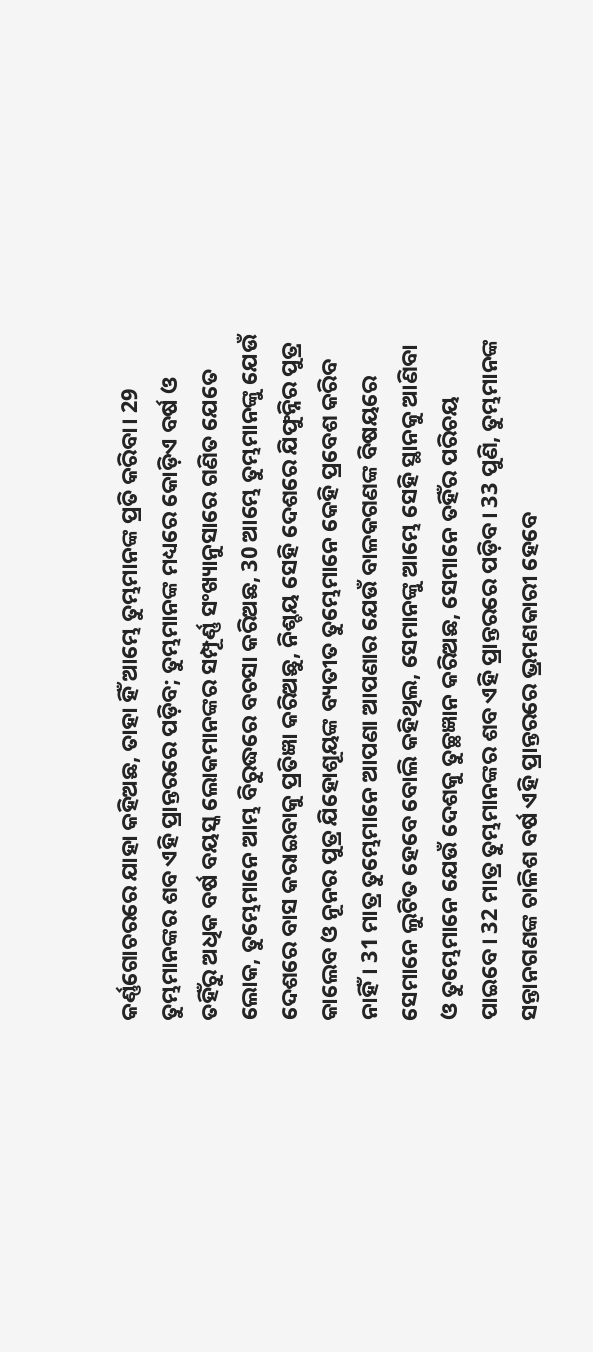କର୍ଣ୍ଣଗୋଚରରେ ଯାହା କହିଅଛ, ତାହା ହିଁ ଆମ୍ଭେ ତୁମ୍ଭମାନଙ୍କ ପ୍ରତି କରିବା। 29 ତୁମ୍ଭମାନଙ୍କର ଶବ ଏହି ପ୍ରାନ୍ତରରେ ପଡ଼ିବ; ତୁମ୍ଭମାନଙ୍କ ମଧ୍ୟରେ କୋଡ଼ିଏ ବର୍ଷ ଓ ତହିଁରୁ ଅଧିକ ବର୍ଷ ବୟସ୍କ ଲୋକମାନଙ୍କର ସମ୍ପୂର୍ଣ୍ଣ ସଂଖ୍ୟାନୁସାରେ ଗଣିତ ଯେତେ ଲୋକ, ତୁମ୍ଭେମାନେ ଆମ୍ଭ ବିରୁଦ୍ଧରେ ବଚସା କରିଅଛ, 30 ଆମ୍ଭେ ତୁମ୍ଭମାନଙ୍କୁ ଯେଉଁ ଦେଶରେ ବାସ କରାଇବାକୁ ପ୍ରତିଜ୍ଞା କରିଅଛୁ, ନିଶ୍ଚୟ ସେହି ଦେଶରେ ଯିଫୁନ୍ନିର ପୁତ୍ର କାଲେବ ଓ ନୂନର ପୁତ୍ର ଯିହୋଶୂୟଙ୍କ ବ୍ୟତୀତ ତୁମ୍ଭେମାନେ କେହି ପ୍ରବେଶ କରିବ ନାହିଁ। 31 ମାତ୍ର ତୁମ୍ଭେମାନେ ଆପଣା ଆପଣାର ଯେଉଁ ବାଳକଗଣଙ୍କ ବିଷୟରେ ସେମାନେ ଲୁଟିତ ହେବେ ବୋଲି କହିଥିଲ, ସେମାନଙ୍କୁ ଆମ୍ଭେ ସେହି ସ୍ଥାନକୁ ଆଣିବା ଓ ତୁମ୍ଭେମାନେ ଯେଉଁ ଦେଶକୁ ତୁଚ୍ଛଜ୍ଞାନ କରିଅଛ, ସେମାନେ ତହିଁର ପରିଚୟ ପାଇବେ। 32 ମାତ୍ର ତୁମ୍ଭମାନଙ୍କର ଶବ ଏହି ପ୍ରାନ୍ତରରେ ପଡ଼ିବ। 33 ପୁଣି, ତୁମ୍ଭମାନଙ୍କ ସନ୍ତାନଗଣଙ୍କ ଚାଳିଶ ବର୍ଷ ଏହି ପ୍ରାନ୍ତରରେ ଭ୍ରମଣକାରୀ ହେବେ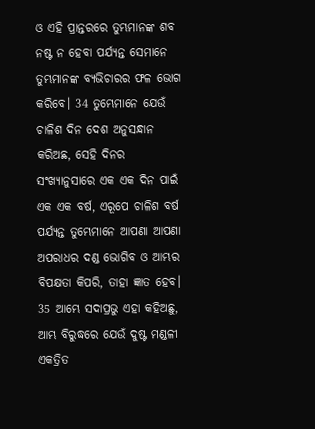ଓ ଏହି ପ୍ରାନ୍ତରରେ ତୁମ୍ଭମାନଙ୍କ ଶବ ନଷ୍ଟ ନ ହେବା ପର୍ଯ୍ୟନ୍ତ ସେମାନେ ତୁମ୍ଭମାନଙ୍କ ବ୍ୟଭିଚାରର ଫଳ ଭୋଗ କରିବେ। 34 ତୁମ୍ଭେମାନେ ଯେଉଁ ଚାଳିଶ ଦିନ ଦେଶ ଅନୁସନ୍ଧାନ କରିଅଛ, ସେହି ଦିନର ସଂଖ୍ୟାନୁସାରେ ଏକ ଏକ ଦିନ ପାଇଁ ଏକ ଏକ ବର୍ଷ, ଏରୂପେ ଚାଳିଶ ବର୍ଷ ପର୍ଯ୍ୟନ୍ତ ତୁମ୍ଭେମାନେ ଆପଣା ଆପଣା ଅପରାଧର ଦଣ୍ଡ ଭୋଗିବ ଓ ଆମ୍ଭର ବିପକ୍ଷତା କିପରି, ତାହା ଜ୍ଞାତ ହେବ। 35 ଆମ୍ଭେ ସଦାପ୍ରଭୁ ଏହା କହିଅଛୁ, ଆମ୍ଭ ବିରୁଦ୍ଧରେ ଯେଉଁ ଦୁଷ୍ଟ ମଣ୍ଡଳୀ ଏକତ୍ରିତ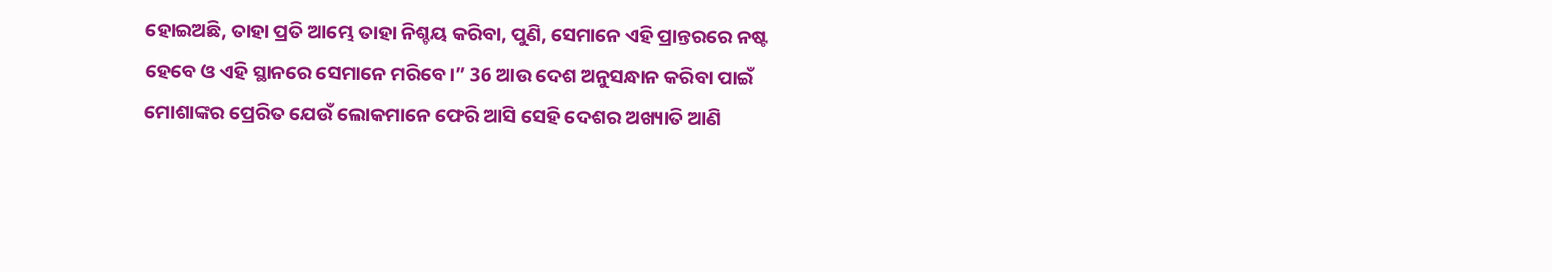ହୋଇଅଛି, ତାହା ପ୍ରତି ଆମ୍ଭେ ତାହା ନିଶ୍ଚୟ କରିବା, ପୁଣି, ସେମାନେ ଏହି ପ୍ରାନ୍ତରରେ ନଷ୍ଟ ହେବେ ଓ ଏହି ସ୍ଥାନରେ ସେମାନେ ମରିବେ।” 36 ଆଉ ଦେଶ ଅନୁସନ୍ଧାନ କରିବା ପାଇଁ ମୋଶାଙ୍କର ପ୍ରେରିତ ଯେଉଁ ଲୋକମାନେ ଫେରି ଆସି ସେହି ଦେଶର ଅଖ୍ୟାତି ଆଣି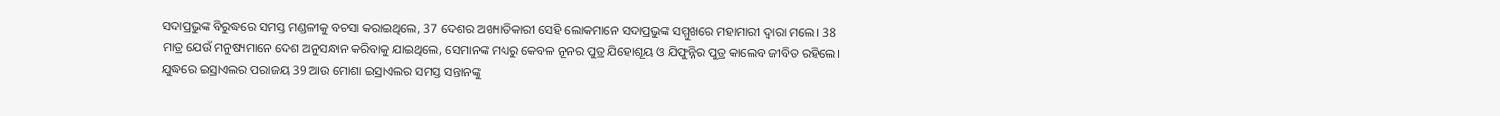ସଦାପ୍ରଭୁଙ୍କ ବିରୁଦ୍ଧରେ ସମସ୍ତ ମଣ୍ଡଳୀକୁ ବଚସା କରାଇଥିଲେ, 37 ଦେଶର ଅଖ୍ୟାତିକାରୀ ସେହି ଲୋକମାନେ ସଦାପ୍ରଭୁଙ୍କ ସମ୍ମୁଖରେ ମହାମାରୀ ଦ୍ୱାରା ମଲେ। 38 ମାତ୍ର ଯେଉଁ ମନୁଷ୍ୟମାନେ ଦେଶ ଅନୁସନ୍ଧାନ କରିବାକୁ ଯାଇଥିଲେ, ସେମାନଙ୍କ ମଧ୍ୟରୁ କେବଳ ନୂନର ପୁତ୍ର ଯିହୋଶୂୟ ଓ ଯିଫୁନ୍ନିର ପୁତ୍ର କାଲେବ ଜୀବିତ ରହିଲେ। ଯୁଦ୍ଧରେ ଇସ୍ରାଏଲର ପରାଜୟ 39 ଆଉ ମୋଶା ଇସ୍ରାଏଲର ସମସ୍ତ ସନ୍ତାନଙ୍କୁ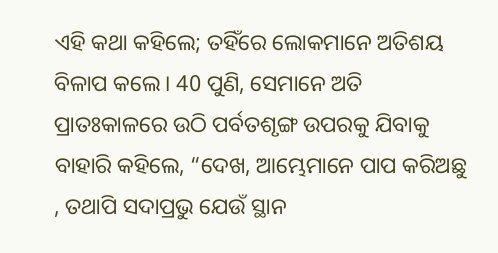ଏହି କଥା କହିଲେ; ତହିଁରେ ଲୋକମାନେ ଅତିଶୟ ବିଳାପ କଲେ। 40 ପୁଣି, ସେମାନେ ଅତି ପ୍ରାତଃକାଳରେ ଉଠି ପର୍ବତଶୃଙ୍ଗ ଉପରକୁ ଯିବାକୁ ବାହାରି କହିଲେ, “ଦେଖ, ଆମ୍ଭେମାନେ ପାପ କରିଅଛୁ , ତଥାପି ସଦାପ୍ରଭୁ ଯେଉଁ ସ୍ଥାନ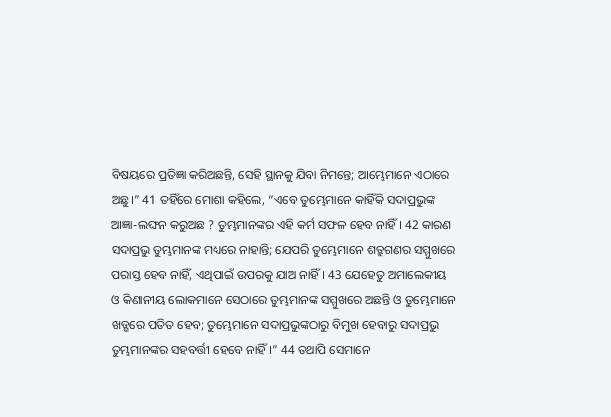ବିଷୟରେ ପ୍ରତିଜ୍ଞା କରିଅଛନ୍ତି, ସେହି ସ୍ଥାନକୁ ଯିବା ନିମନ୍ତେ; ଆମ୍ଭେମାନେ ଏଠାରେ ଅଛୁ।” 41 ତହିଁରେ ମୋଶା କହିଲେ, “ଏବେ ତୁମ୍ଭେମାନେ କାହିଁକି ସଦାପ୍ରଭୁଙ୍କ ଆଜ୍ଞା-ଲଙ୍ଘନ କରୁଅଛ ? ତୁମ୍ଭମାନଙ୍କର ଏହି କର୍ମ ସଫଳ ହେବ ନାହିଁ। 42 କାରଣ ସଦାପ୍ରଭୁ ତୁମ୍ଭମାନଙ୍କ ମଧ୍ୟରେ ନାହାନ୍ତି; ଯେପରି ତୁମ୍ଭେମାନେ ଶତ୍ରୁଗଣର ସମ୍ମୁଖରେ ପରାସ୍ତ ହେବ ନାହିଁ, ଏଥିପାଇଁ ଉପରକୁ ଯାଅ ନାହିଁ। 43 ଯେହେତୁ ଅମାଲେକୀୟ ଓ କିଣାନୀୟ ଲୋକମାନେ ସେଠାରେ ତୁମ୍ଭମାନଙ୍କ ସମ୍ମୁଖରେ ଅଛନ୍ତି ଓ ତୁମ୍ଭେମାନେ ଖଡ୍ଗରେ ପତିତ ହେବ; ତୁମ୍ଭେମାନେ ସଦାପ୍ରଭୁଙ୍କଠାରୁ ବିମୁଖ ହେବାରୁ ସଦାପ୍ରଭୁ ତୁମ୍ଭମାନଙ୍କର ସହବର୍ତ୍ତୀ ହେବେ ନାହିଁ।” 44 ତଥାପି ସେମାନେ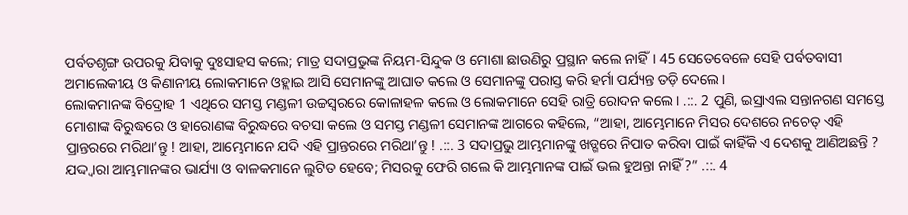ପର୍ବତଶୃଙ୍ଗ ଉପରକୁ ଯିବାକୁ ଦୁଃସାହସ କଲେ; ମାତ୍ର ସଦାପ୍ରଭୁଙ୍କ ନିୟମ-ସିନ୍ଦୁକ ଓ ମୋଶା ଛାଉଣିରୁ ପ୍ରସ୍ଥାନ କଲେ ନାହିଁ। 45 ସେତେବେଳେ ସେହି ପର୍ବତବାସୀ ଅମାଲେକୀୟ ଓ କିଣାନୀୟ ଲୋକମାନେ ଓହ୍ଲାଇ ଆସି ସେମାନଙ୍କୁ ଆଘାତ କଲେ ଓ ସେମାନଙ୍କୁ ପରାସ୍ତ କରି ହର୍ମା ପର୍ଯ୍ୟନ୍ତ ତଡ଼ି ଦେଲେ।
ଲୋକମାନଙ୍କ ବିଦ୍ରୋହ 1 ଏଥିରେ ସମସ୍ତ ମଣ୍ଡଳୀ ଉଚ୍ଚସ୍ୱରରେ କୋଳାହଳ କଲେ ଓ ଲୋକମାନେ ସେହି ରାତ୍ରି ରୋଦନ କଲେ। .::. 2 ପୁଣି, ଇସ୍ରାଏଲ ସନ୍ତାନଗଣ ସମସ୍ତେ ମୋଶାଙ୍କ ବିରୁଦ୍ଧରେ ଓ ହାରୋଣଙ୍କ ବିରୁଦ୍ଧରେ ବଚସା କଲେ ଓ ସମସ୍ତ ମଣ୍ଡଳୀ ସେମାନଙ୍କ ଆଗରେ କହିଲେ, “ଆହା, ଆମ୍ଭେମାନେ ମିସର ଦେଶରେ ନଚେତ୍ ଏହି ପ୍ରାନ୍ତରରେ ମରିଥା’ନ୍ତୁ ! ଆହା, ଆମ୍ଭେମାନେ ଯଦି ଏହି ପ୍ରାନ୍ତରରେ ମରିଥା’ନ୍ତୁ ! .::. 3 ସଦାପ୍ରଭୁ ଆମ୍ଭମାନଙ୍କୁ ଖଡ୍ଗରେ ନିପାତ କରିବା ପାଇଁ କାହିଁକି ଏ ଦେଶକୁ ଆଣିଅଛନ୍ତି ? ଯଦ୍ଦ୍ଵାରା ଆମ୍ଭମାନଙ୍କର ଭାର୍ଯ୍ୟା ଓ ବାଳକମାନେ ଲୁଟିତ ହେବେ; ମିସରକୁ ଫେରି ଗଲେ କି ଆମ୍ଭମାନଙ୍କ ପାଇଁ ଭଲ ହୁଅନ୍ତା ନାହିଁ ?” .::. 4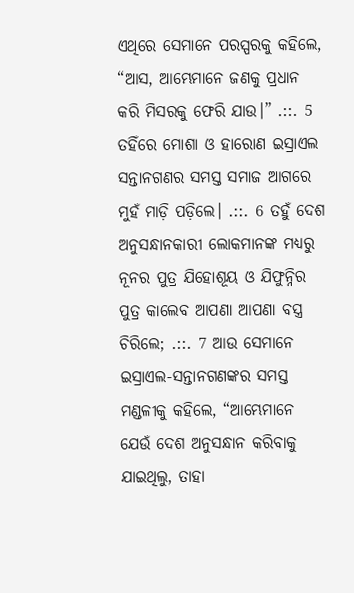ଏଥିରେ ସେମାନେ ପରସ୍ପରକୁ କହିଲେ, “ଆସ, ଆମ୍ଭେମାନେ ଜଣକୁ ପ୍ରଧାନ କରି ମିସରକୁ ଫେରି ଯାଉ।” .::. 5 ତହିଁରେ ମୋଶା ଓ ହାରୋଣ ଇସ୍ରାଏଲ ସନ୍ତାନଗଣର ସମସ୍ତ ସମାଜ ଆଗରେ ମୁହଁ ମାଡ଼ି ପଡ଼ିଲେ। .::. 6 ତହୁଁ ଦେଶ ଅନୁସନ୍ଧାନକାରୀ ଲୋକମାନଙ୍କ ମଧ୍ୟରୁ ନୂନର ପୁତ୍ର ଯିହୋଶୂୟ ଓ ଯିଫୁନ୍ନିର ପୁତ୍ର କାଲେବ ଆପଣା ଆପଣା ବସ୍ତ୍ର ଚିରିଲେ; .::. 7 ଆଉ ସେମାନେ ଇସ୍ରାଏଲ-ସନ୍ତାନଗଣଙ୍କର ସମସ୍ତ ମଣ୍ଡଳୀକୁ କହିଲେ, “ଆମ୍ଭେମାନେ ଯେଉଁ ଦେଶ ଅନୁସନ୍ଧାନ କରିବାକୁ ଯାଇଥିଲୁ, ତାହା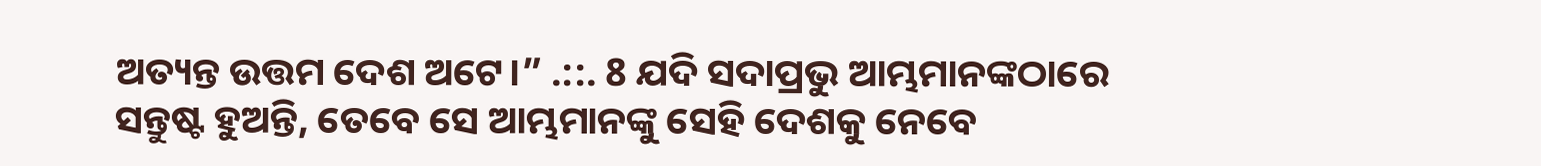ଅତ୍ୟନ୍ତ ଉତ୍ତମ ଦେଶ ଅଟେ।” .::. 8 ଯଦି ସଦାପ୍ରଭୁ ଆମ୍ଭମାନଙ୍କଠାରେ ସନ୍ତୁଷ୍ଟ ହୁଅନ୍ତି, ତେବେ ସେ ଆମ୍ଭମାନଙ୍କୁ ସେହି ଦେଶକୁ ନେବେ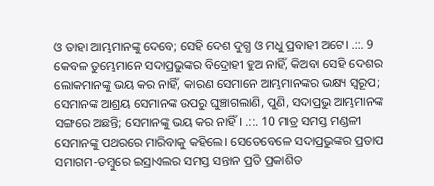ଓ ତାହା ଆମ୍ଭମାନଙ୍କୁ ଦେବେ; ସେହି ଦେଶ ଦୁଗ୍ଧ ଓ ମଧୁ ପ୍ରବାହୀ ଅଟେ। .::. 9 କେବଳ ତୁମ୍ଭେମାନେ ସଦାପ୍ରଭୁଙ୍କର ବିଦ୍ରୋହୀ ହୁଅ ନାହିଁ, କିଅବା ସେହି ଦେଶର ଲୋକମାନଙ୍କୁ ଭୟ କର ନାହିଁ, କାରଣ ସେମାନେ ଆମ୍ଭମାନଙ୍କର ଭକ୍ଷ୍ୟ ସ୍ୱରୂପ; ସେମାନଙ୍କ ଆଶ୍ରୟ ସେମାନଙ୍କ ଉପରୁ ଘୁଞ୍ଚାଗଲାଣି, ପୁଣି, ସଦାପ୍ରଭୁ ଆମ୍ଭମାନଙ୍କ ସଙ୍ଗରେ ଅଛନ୍ତି; ସେମାନଙ୍କୁ ଭୟ କର ନାହିଁ। .::. 10 ମାତ୍ର ସମସ୍ତ ମଣ୍ଡଳୀ ସେମାନଙ୍କୁ ପଥରରେ ମାରିବାକୁ କହିଲେ। ସେତେବେଳେ ସଦାପ୍ରଭୁଙ୍କର ପ୍ରତାପ ସମାଗମ-ତମ୍ବୁରେ ଇସ୍ରାଏଲର ସମସ୍ତ ସନ୍ତାନ ପ୍ରତି ପ୍ରକାଶିତ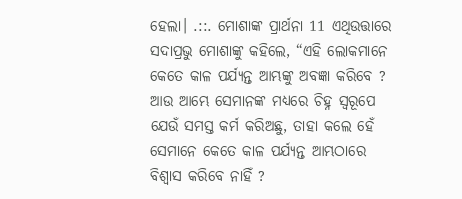ହେଲା। .::. ମୋଶାଙ୍କ ପ୍ରାର୍ଥନା 11 ଏଥିଉତ୍ତାରେ ସଦାପ୍ରଭୁ ମୋଶାଙ୍କୁ କହିଲେ, “ଏହି ଲୋକମାନେ କେତେ କାଳ ପର୍ଯ୍ୟନ୍ତ ଆମ୍ଭଙ୍କୁ ଅବଜ୍ଞା କରିବେ ? ଆଉ ଆମ୍ଭେ ସେମାନଙ୍କ ମଧ୍ୟରେ ଚିହ୍ନ ସ୍ୱରୂପେ ଯେଉଁ ସମସ୍ତ କର୍ମ କରିଅଛୁ, ତାହା କଲେ ହେଁ ସେମାନେ କେତେ କାଳ ପର୍ଯ୍ୟନ୍ତ ଆମ୍ଭଠାରେ ବିଶ୍ୱାସ କରିବେ ନାହିଁ ?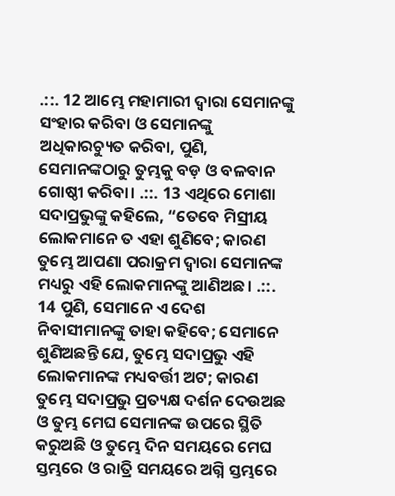.::. 12 ଆମ୍ଭେ ମହାମାରୀ ଦ୍ୱାରା ସେମାନଙ୍କୁ ସଂହାର କରିବା ଓ ସେମାନଙ୍କୁ ଅଧିକାରଚ୍ୟୁତ କରିବା, ପୁଣି, ସେମାନଙ୍କଠାରୁ ତୁମ୍ଭକୁ ବଡ଼ ଓ ବଳବାନ ଗୋଷ୍ଠୀ କରିବା। .::. 13 ଏଥିରେ ମୋଶା ସଦାପ୍ରଭୁଙ୍କୁ କହିଲେ, “ତେବେ ମିସ୍ରୀୟ ଲୋକମାନେ ତ ଏହା ଶୁଣିବେ; କାରଣ ତୁମ୍ଭେ ଆପଣା ପରାକ୍ରମ ଦ୍ୱାରା ସେମାନଙ୍କ ମଧ୍ୟରୁ ଏହି ଲୋକମାନଙ୍କୁ ଆଣିଅଛ। .::. 14 ପୁଣି, ସେମାନେ ଏ ଦେଶ ନିବାସୀମାନଙ୍କୁ ତାହା କହିବେ; ସେମାନେ ଶୁଣିଅଛନ୍ତି ଯେ, ତୁମ୍ଭେ ସଦାପ୍ରଭୁ ଏହି ଲୋକମାନଙ୍କ ମଧ୍ୟବର୍ତ୍ତୀ ଅଟ; କାରଣ ତୁମ୍ଭେ ସଦାପ୍ରଭୁ ପ୍ରତ୍ୟକ୍ଷ ଦର୍ଶନ ଦେଉଅଛ ଓ ତୁମ୍ଭ ମେଘ ସେମାନଙ୍କ ଉପରେ ସ୍ଥିତି କରୁଅଛି ଓ ତୁମ୍ଭେ ଦିନ ସମୟରେ ମେଘ ସ୍ତମ୍ଭରେ ଓ ରାତ୍ରି ସମୟରେ ଅଗ୍ନି ସ୍ତମ୍ଭରେ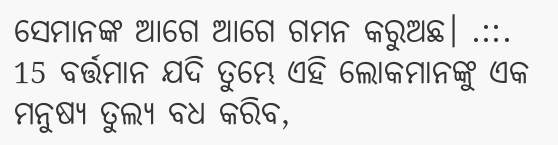ସେମାନଙ୍କ ଆଗେ ଆଗେ ଗମନ କରୁଅଛ। .::. 15 ବର୍ତ୍ତମାନ ଯଦି ତୁମ୍ଭେ ଏହି ଲୋକମାନଙ୍କୁ ଏକ ମନୁଷ୍ୟ ତୁଲ୍ୟ ବଧ କରିବ,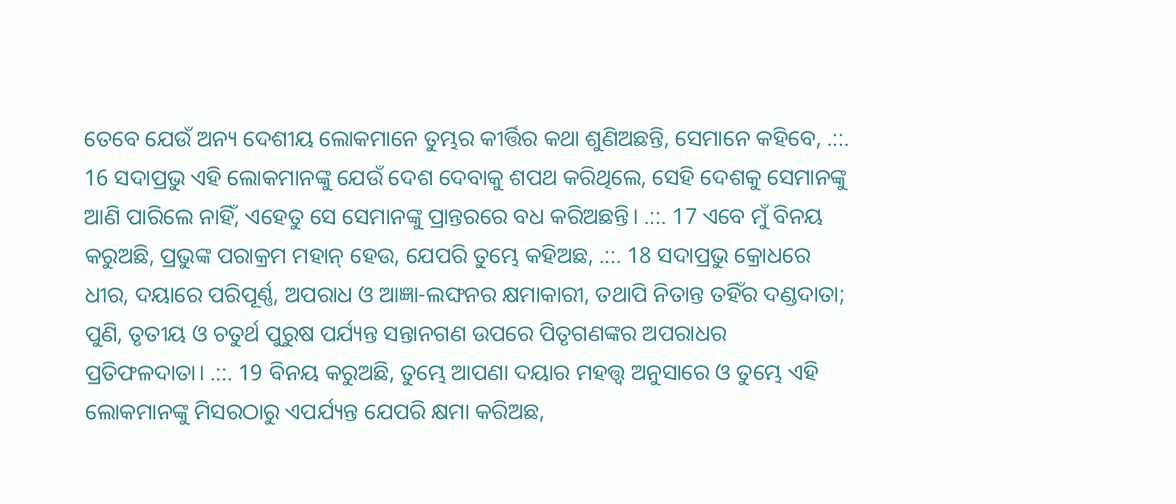ତେବେ ଯେଉଁ ଅନ୍ୟ ଦେଶୀୟ ଲୋକମାନେ ତୁମ୍ଭର କୀର୍ତ୍ତିର କଥା ଶୁଣିଅଛନ୍ତି, ସେମାନେ କହିବେ, .::. 16 ସଦାପ୍ରଭୁ ଏହି ଲୋକମାନଙ୍କୁ ଯେଉଁ ଦେଶ ଦେବାକୁ ଶପଥ କରିଥିଲେ, ସେହି ଦେଶକୁ ସେମାନଙ୍କୁ ଆଣି ପାରିଲେ ନାହିଁ, ଏହେତୁ ସେ ସେମାନଙ୍କୁ ପ୍ରାନ୍ତରରେ ବଧ କରିଅଛନ୍ତି। .::. 17 ଏବେ ମୁଁ ବିନୟ କରୁଅଛି, ପ୍ରଭୁଙ୍କ ପରାକ୍ରମ ମହାନ୍ ହେଉ, ଯେପରି ତୁମ୍ଭେ କହିଅଛ, .::. 18 ସଦାପ୍ରଭୁ କ୍ରୋଧରେ ଧୀର, ଦୟାରେ ପରିପୂର୍ଣ୍ଣ, ଅପରାଧ ଓ ଆଜ୍ଞା-ଲଙ୍ଘନର କ୍ଷମାକାରୀ, ତଥାପି ନିତାନ୍ତ ତହିଁର ଦଣ୍ଡଦାତା; ପୁଣି, ତୃତୀୟ ଓ ଚତୁର୍ଥ ପୁରୁଷ ପର୍ଯ୍ୟନ୍ତ ସନ୍ତାନଗଣ ଉପରେ ପିତୃଗଣଙ୍କର ଅପରାଧର ପ୍ରତିଫଳଦାତା। .::. 19 ବିନୟ କରୁଅଛି, ତୁମ୍ଭେ ଆପଣା ଦୟାର ମହତ୍ତ୍ୱ ଅନୁସାରେ ଓ ତୁମ୍ଭେ ଏହି ଲୋକମାନଙ୍କୁ ମିସରଠାରୁ ଏପର୍ଯ୍ୟନ୍ତ ଯେପରି କ୍ଷମା କରିଅଛ,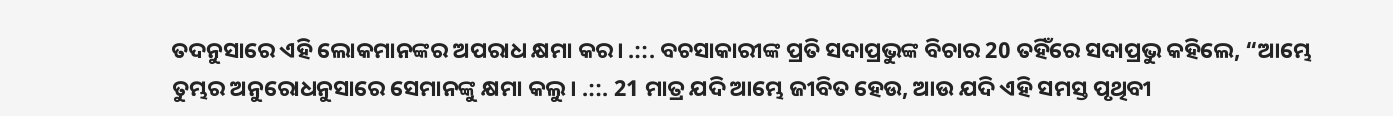ତଦନୁସାରେ ଏହି ଲୋକମାନଙ୍କର ଅପରାଧ କ୍ଷମା କର। .::. ବଚସାକାରୀଙ୍କ ପ୍ରତି ସଦାପ୍ରଭୁଙ୍କ ବିଚାର 20 ତହିଁରେ ସଦାପ୍ରଭୁ କହିଲେ, “ଆମ୍ଭେ ତୁମ୍ଭର ଅନୁରୋଧନୁସାରେ ସେମାନଙ୍କୁ କ୍ଷମା କଲୁ। .::. 21 ମାତ୍ର ଯଦି ଆମ୍ଭେ ଜୀବିତ ହେଉ, ଆଉ ଯଦି ଏହି ସମସ୍ତ ପୃଥିବୀ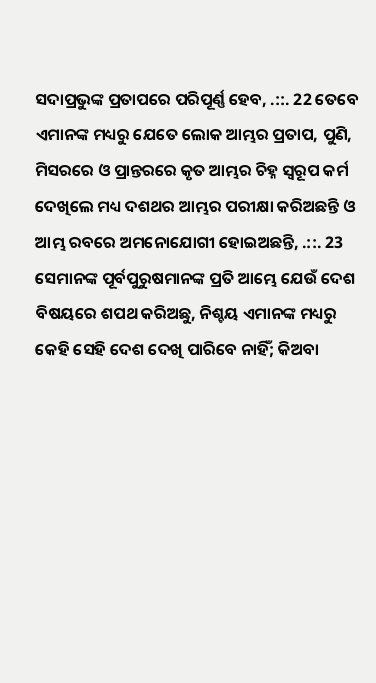ସଦାପ୍ରଭୁଙ୍କ ପ୍ରତାପରେ ପରିପୂର୍ଣ୍ଣ ହେବ, .::. 22 ତେବେ ଏମାନଙ୍କ ମଧ୍ୟରୁ ଯେତେ ଲୋକ ଆମ୍ଭର ପ୍ରତାପ, ପୁଣି, ମିସରରେ ଓ ପ୍ରାନ୍ତରରେ କୃତ ଆମ୍ଭର ଚିହ୍ନ ସ୍ୱରୂପ କର୍ମ ଦେଖିଲେ ମଧ୍ୟ ଦଶଥର ଆମ୍ଭର ପରୀକ୍ଷା କରିଅଛନ୍ତି ଓ ଆମ୍ଭ ରବରେ ଅମନୋଯୋଗୀ ହୋଇଅଛନ୍ତି, .::. 23 ସେମାନଙ୍କ ପୂର୍ବପୁରୁଷମାନଙ୍କ ପ୍ରତି ଆମ୍ଭେ ଯେଉଁ ଦେଶ ବିଷୟରେ ଶପଥ କରିଅଛୁ, ନିଶ୍ଚୟ ଏମାନଙ୍କ ମଧ୍ୟରୁ କେହି ସେହି ଦେଶ ଦେଖି ପାରିବେ ନାହିଁ; କିଅବା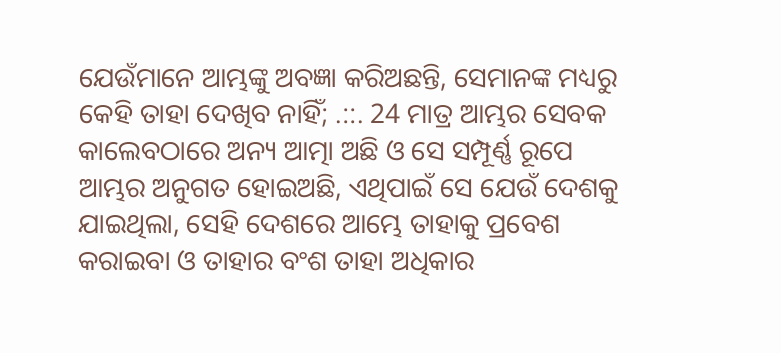ଯେଉଁମାନେ ଆମ୍ଭଙ୍କୁ ଅବଜ୍ଞା କରିଅଛନ୍ତି, ସେମାନଙ୍କ ମଧ୍ୟରୁ କେହି ତାହା ଦେଖିବ ନାହିଁ; .::. 24 ମାତ୍ର ଆମ୍ଭର ସେବକ କାଲେବଠାରେ ଅନ୍ୟ ଆତ୍ମା ଅଛି ଓ ସେ ସମ୍ପୂର୍ଣ୍ଣ ରୂପେ ଆମ୍ଭର ଅନୁଗତ ହୋଇଅଛି, ଏଥିପାଇଁ ସେ ଯେଉଁ ଦେଶକୁ ଯାଇଥିଲା, ସେହି ଦେଶରେ ଆମ୍ଭେ ତାହାକୁ ପ୍ରବେଶ କରାଇବା ଓ ତାହାର ବଂଶ ତାହା ଅଧିକାର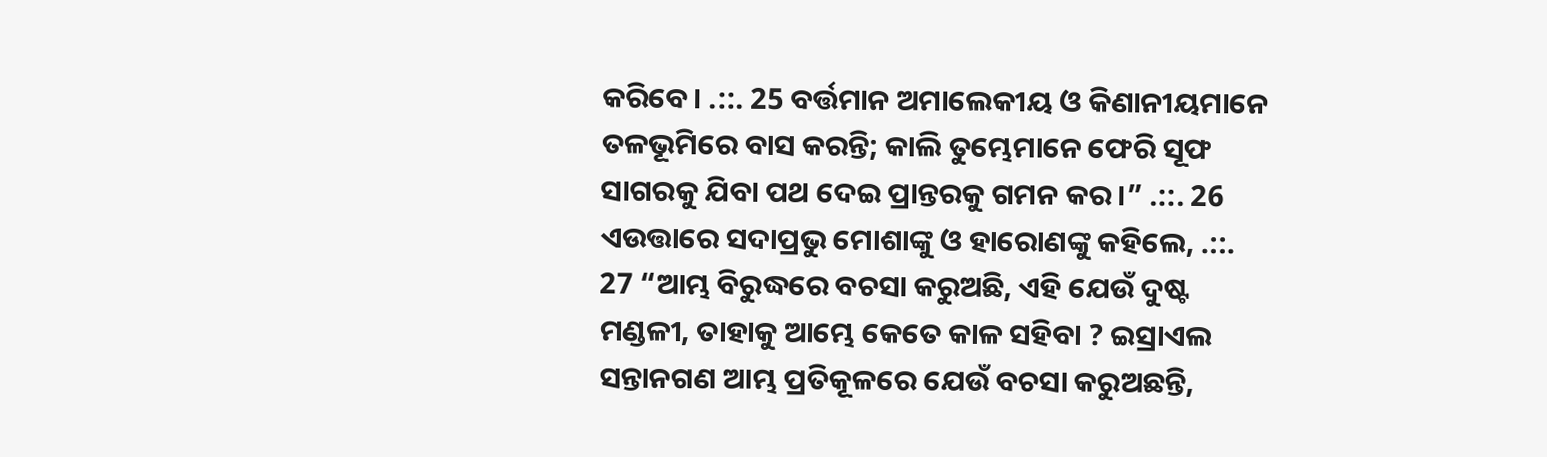କରିବେ। .::. 25 ବର୍ତ୍ତମାନ ଅମାଲେକୀୟ ଓ କିଣାନୀୟମାନେ ତଳଭୂମିରେ ବାସ କରନ୍ତି; କାଲି ତୁମ୍ଭେମାନେ ଫେରି ସୂଫ ସାଗରକୁ ଯିବା ପଥ ଦେଇ ପ୍ରାନ୍ତରକୁ ଗମନ କର।” .::. 26 ଏଉତ୍ତାରେ ସଦାପ୍ରଭୁ ମୋଶାଙ୍କୁ ଓ ହାରୋଣଙ୍କୁ କହିଲେ, .::. 27 “ଆମ୍ଭ ବିରୁଦ୍ଧରେ ବଚସା କରୁଅଛି, ଏହି ଯେଉଁ ଦୁଷ୍ଟ ମଣ୍ଡଳୀ, ତାହାକୁ ଆମ୍ଭେ କେତେ କାଳ ସହିବା ? ଇସ୍ରାଏଲ ସନ୍ତାନଗଣ ଆମ୍ଭ ପ୍ରତିକୂଳରେ ଯେଉଁ ବଚସା କରୁଅଛନ୍ତି,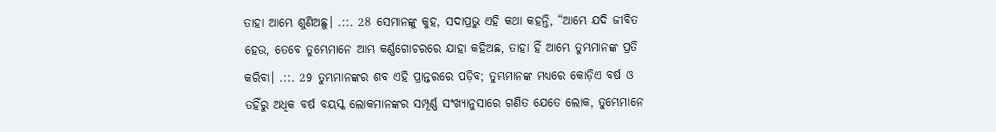ତାହା ଆମ୍ଭେ ଶୁଣିଅଛୁ। .::. 28 ସେମାନଙ୍କୁ କୁହ, ସଦାପ୍ରଭୁ ଏହି କଥା କହନ୍ତି, “ଆମ୍ଭେ ଯଦି ଜୀବିତ ହେଉ, ତେବେ ତୁମ୍ଭେମାନେ ଆମ୍ଭ କର୍ଣ୍ଣଗୋଚରରେ ଯାହା କହିଅଛ, ତାହା ହିଁ ଆମ୍ଭେ ତୁମ୍ଭମାନଙ୍କ ପ୍ରତି କରିବା। .::. 29 ତୁମ୍ଭମାନଙ୍କର ଶବ ଏହି ପ୍ରାନ୍ତରରେ ପଡ଼ିବ; ତୁମ୍ଭମାନଙ୍କ ମଧ୍ୟରେ କୋଡ଼ିଏ ବର୍ଷ ଓ ତହିଁରୁ ଅଧିକ ବର୍ଷ ବୟସ୍କ ଲୋକମାନଙ୍କର ସମ୍ପୂର୍ଣ୍ଣ ସଂଖ୍ୟାନୁସାରେ ଗଣିତ ଯେତେ ଲୋକ, ତୁମ୍ଭେମାନେ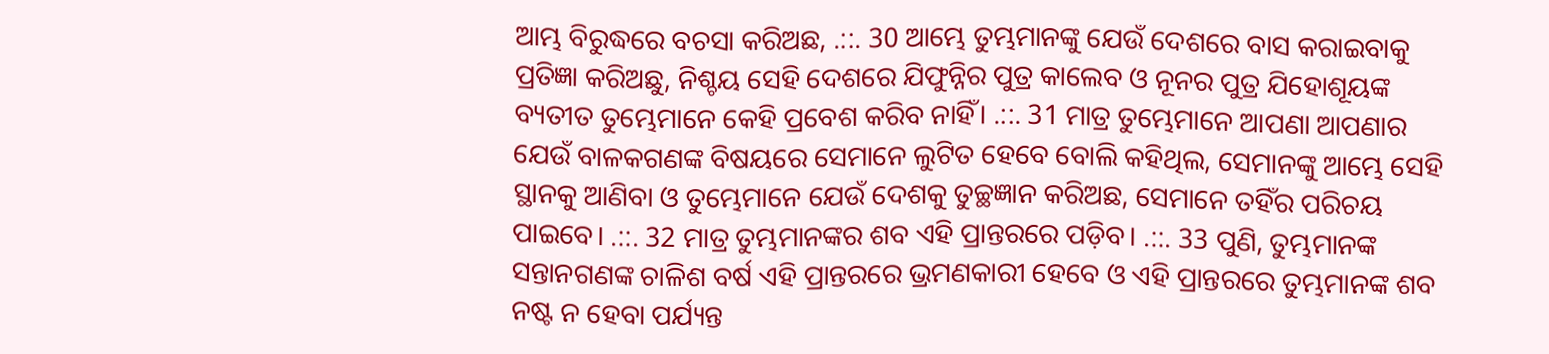ଆମ୍ଭ ବିରୁଦ୍ଧରେ ବଚସା କରିଅଛ, .::. 30 ଆମ୍ଭେ ତୁମ୍ଭମାନଙ୍କୁ ଯେଉଁ ଦେଶରେ ବାସ କରାଇବାକୁ ପ୍ରତିଜ୍ଞା କରିଅଛୁ, ନିଶ୍ଚୟ ସେହି ଦେଶରେ ଯିଫୁନ୍ନିର ପୁତ୍ର କାଲେବ ଓ ନୂନର ପୁତ୍ର ଯିହୋଶୂୟଙ୍କ ବ୍ୟତୀତ ତୁମ୍ଭେମାନେ କେହି ପ୍ରବେଶ କରିବ ନାହିଁ। .::. 31 ମାତ୍ର ତୁମ୍ଭେମାନେ ଆପଣା ଆପଣାର ଯେଉଁ ବାଳକଗଣଙ୍କ ବିଷୟରେ ସେମାନେ ଲୁଟିତ ହେବେ ବୋଲି କହିଥିଲ, ସେମାନଙ୍କୁ ଆମ୍ଭେ ସେହି ସ୍ଥାନକୁ ଆଣିବା ଓ ତୁମ୍ଭେମାନେ ଯେଉଁ ଦେଶକୁ ତୁଚ୍ଛଜ୍ଞାନ କରିଅଛ, ସେମାନେ ତହିଁର ପରିଚୟ ପାଇବେ। .::. 32 ମାତ୍ର ତୁମ୍ଭମାନଙ୍କର ଶବ ଏହି ପ୍ରାନ୍ତରରେ ପଡ଼ିବ। .::. 33 ପୁଣି, ତୁମ୍ଭମାନଙ୍କ ସନ୍ତାନଗଣଙ୍କ ଚାଳିଶ ବର୍ଷ ଏହି ପ୍ରାନ୍ତରରେ ଭ୍ରମଣକାରୀ ହେବେ ଓ ଏହି ପ୍ରାନ୍ତରରେ ତୁମ୍ଭମାନଙ୍କ ଶବ ନଷ୍ଟ ନ ହେବା ପର୍ଯ୍ୟନ୍ତ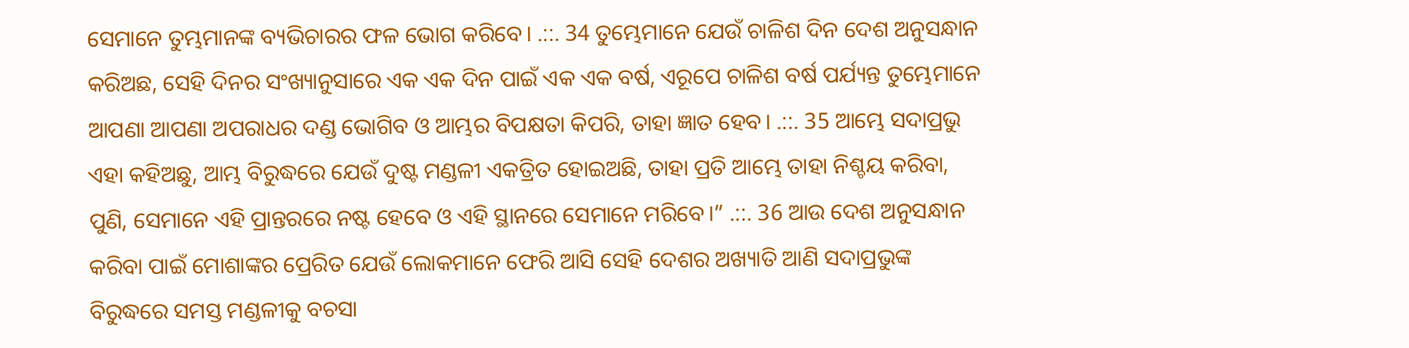ସେମାନେ ତୁମ୍ଭମାନଙ୍କ ବ୍ୟଭିଚାରର ଫଳ ଭୋଗ କରିବେ। .::. 34 ତୁମ୍ଭେମାନେ ଯେଉଁ ଚାଳିଶ ଦିନ ଦେଶ ଅନୁସନ୍ଧାନ କରିଅଛ, ସେହି ଦିନର ସଂଖ୍ୟାନୁସାରେ ଏକ ଏକ ଦିନ ପାଇଁ ଏକ ଏକ ବର୍ଷ, ଏରୂପେ ଚାଳିଶ ବର୍ଷ ପର୍ଯ୍ୟନ୍ତ ତୁମ୍ଭେମାନେ ଆପଣା ଆପଣା ଅପରାଧର ଦଣ୍ଡ ଭୋଗିବ ଓ ଆମ୍ଭର ବିପକ୍ଷତା କିପରି, ତାହା ଜ୍ଞାତ ହେବ। .::. 35 ଆମ୍ଭେ ସଦାପ୍ରଭୁ ଏହା କହିଅଛୁ, ଆମ୍ଭ ବିରୁଦ୍ଧରେ ଯେଉଁ ଦୁଷ୍ଟ ମଣ୍ଡଳୀ ଏକତ୍ରିତ ହୋଇଅଛି, ତାହା ପ୍ରତି ଆମ୍ଭେ ତାହା ନିଶ୍ଚୟ କରିବା, ପୁଣି, ସେମାନେ ଏହି ପ୍ରାନ୍ତରରେ ନଷ୍ଟ ହେବେ ଓ ଏହି ସ୍ଥାନରେ ସେମାନେ ମରିବେ।” .::. 36 ଆଉ ଦେଶ ଅନୁସନ୍ଧାନ କରିବା ପାଇଁ ମୋଶାଙ୍କର ପ୍ରେରିତ ଯେଉଁ ଲୋକମାନେ ଫେରି ଆସି ସେହି ଦେଶର ଅଖ୍ୟାତି ଆଣି ସଦାପ୍ରଭୁଙ୍କ ବିରୁଦ୍ଧରେ ସମସ୍ତ ମଣ୍ଡଳୀକୁ ବଚସା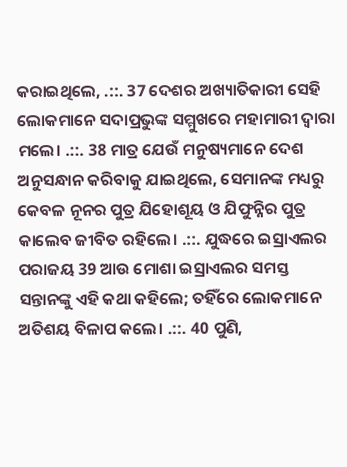କରାଇଥିଲେ, .::. 37 ଦେଶର ଅଖ୍ୟାତିକାରୀ ସେହି ଲୋକମାନେ ସଦାପ୍ରଭୁଙ୍କ ସମ୍ମୁଖରେ ମହାମାରୀ ଦ୍ୱାରା ମଲେ। .::. 38 ମାତ୍ର ଯେଉଁ ମନୁଷ୍ୟମାନେ ଦେଶ ଅନୁସନ୍ଧାନ କରିବାକୁ ଯାଇଥିଲେ, ସେମାନଙ୍କ ମଧ୍ୟରୁ କେବଳ ନୂନର ପୁତ୍ର ଯିହୋଶୂୟ ଓ ଯିଫୁନ୍ନିର ପୁତ୍ର କାଲେବ ଜୀବିତ ରହିଲେ। .::. ଯୁଦ୍ଧରେ ଇସ୍ରାଏଲର ପରାଜୟ 39 ଆଉ ମୋଶା ଇସ୍ରାଏଲର ସମସ୍ତ ସନ୍ତାନଙ୍କୁ ଏହି କଥା କହିଲେ; ତହିଁରେ ଲୋକମାନେ ଅତିଶୟ ବିଳାପ କଲେ। .::. 40 ପୁଣି,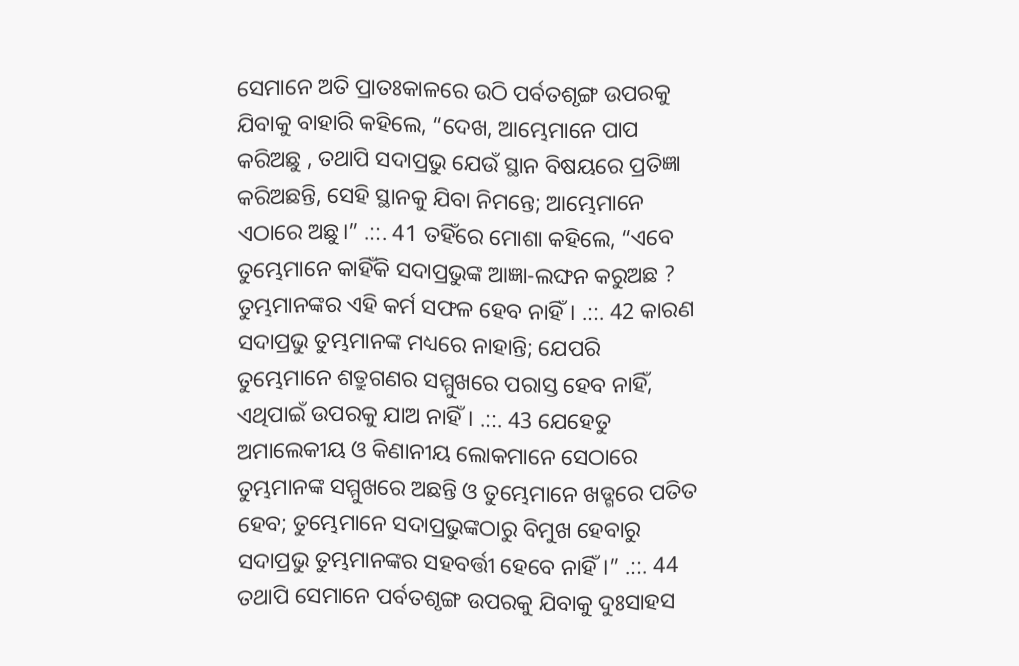ସେମାନେ ଅତି ପ୍ରାତଃକାଳରେ ଉଠି ପର୍ବତଶୃଙ୍ଗ ଉପରକୁ ଯିବାକୁ ବାହାରି କହିଲେ, “ଦେଖ, ଆମ୍ଭେମାନେ ପାପ କରିଅଛୁ , ତଥାପି ସଦାପ୍ରଭୁ ଯେଉଁ ସ୍ଥାନ ବିଷୟରେ ପ୍ରତିଜ୍ଞା କରିଅଛନ୍ତି, ସେହି ସ୍ଥାନକୁ ଯିବା ନିମନ୍ତେ; ଆମ୍ଭେମାନେ ଏଠାରେ ଅଛୁ।” .::. 41 ତହିଁରେ ମୋଶା କହିଲେ, “ଏବେ ତୁମ୍ଭେମାନେ କାହିଁକି ସଦାପ୍ରଭୁଙ୍କ ଆଜ୍ଞା-ଲଙ୍ଘନ କରୁଅଛ ? ତୁମ୍ଭମାନଙ୍କର ଏହି କର୍ମ ସଫଳ ହେବ ନାହିଁ। .::. 42 କାରଣ ସଦାପ୍ରଭୁ ତୁମ୍ଭମାନଙ୍କ ମଧ୍ୟରେ ନାହାନ୍ତି; ଯେପରି ତୁମ୍ଭେମାନେ ଶତ୍ରୁଗଣର ସମ୍ମୁଖରେ ପରାସ୍ତ ହେବ ନାହିଁ, ଏଥିପାଇଁ ଉପରକୁ ଯାଅ ନାହିଁ। .::. 43 ଯେହେତୁ ଅମାଲେକୀୟ ଓ କିଣାନୀୟ ଲୋକମାନେ ସେଠାରେ ତୁମ୍ଭମାନଙ୍କ ସମ୍ମୁଖରେ ଅଛନ୍ତି ଓ ତୁମ୍ଭେମାନେ ଖଡ୍ଗରେ ପତିତ ହେବ; ତୁମ୍ଭେମାନେ ସଦାପ୍ରଭୁଙ୍କଠାରୁ ବିମୁଖ ହେବାରୁ ସଦାପ୍ରଭୁ ତୁମ୍ଭମାନଙ୍କର ସହବର୍ତ୍ତୀ ହେବେ ନାହିଁ।” .::. 44 ତଥାପି ସେମାନେ ପର୍ବତଶୃଙ୍ଗ ଉପରକୁ ଯିବାକୁ ଦୁଃସାହସ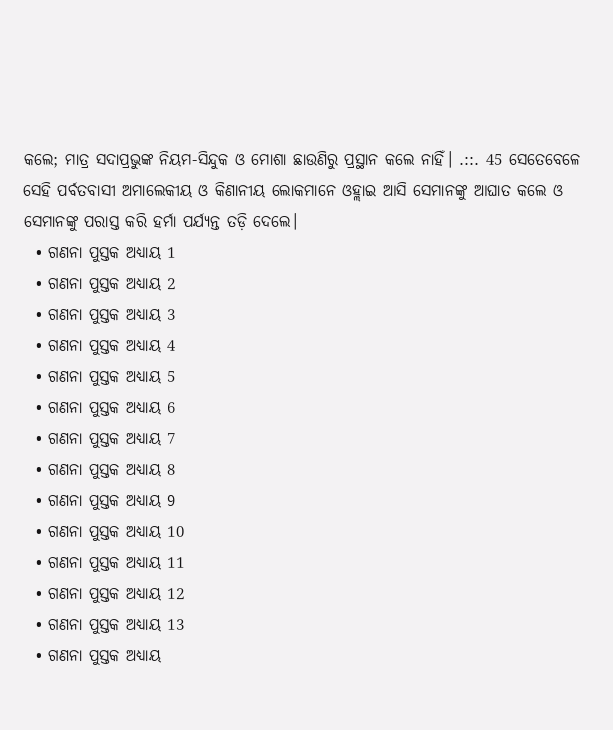କଲେ; ମାତ୍ର ସଦାପ୍ରଭୁଙ୍କ ନିୟମ-ସିନ୍ଦୁକ ଓ ମୋଶା ଛାଉଣିରୁ ପ୍ରସ୍ଥାନ କଲେ ନାହିଁ। .::. 45 ସେତେବେଳେ ସେହି ପର୍ବତବାସୀ ଅମାଲେକୀୟ ଓ କିଣାନୀୟ ଲୋକମାନେ ଓହ୍ଲାଇ ଆସି ସେମାନଙ୍କୁ ଆଘାତ କଲେ ଓ ସେମାନଙ୍କୁ ପରାସ୍ତ କରି ହର୍ମା ପର୍ଯ୍ୟନ୍ତ ତଡ଼ି ଦେଲେ।
  • ଗଣନା ପୁସ୍ତକ ଅଧ୍ୟାୟ 1
  • ଗଣନା ପୁସ୍ତକ ଅଧ୍ୟାୟ 2
  • ଗଣନା ପୁସ୍ତକ ଅଧ୍ୟାୟ 3
  • ଗଣନା ପୁସ୍ତକ ଅଧ୍ୟାୟ 4
  • ଗଣନା ପୁସ୍ତକ ଅଧ୍ୟାୟ 5
  • ଗଣନା ପୁସ୍ତକ ଅଧ୍ୟାୟ 6
  • ଗଣନା ପୁସ୍ତକ ଅଧ୍ୟାୟ 7
  • ଗଣନା ପୁସ୍ତକ ଅଧ୍ୟାୟ 8
  • ଗଣନା ପୁସ୍ତକ ଅଧ୍ୟାୟ 9
  • ଗଣନା ପୁସ୍ତକ ଅଧ୍ୟାୟ 10
  • ଗଣନା ପୁସ୍ତକ ଅଧ୍ୟାୟ 11
  • ଗଣନା ପୁସ୍ତକ ଅଧ୍ୟାୟ 12
  • ଗଣନା ପୁସ୍ତକ ଅଧ୍ୟାୟ 13
  • ଗଣନା ପୁସ୍ତକ ଅଧ୍ୟାୟ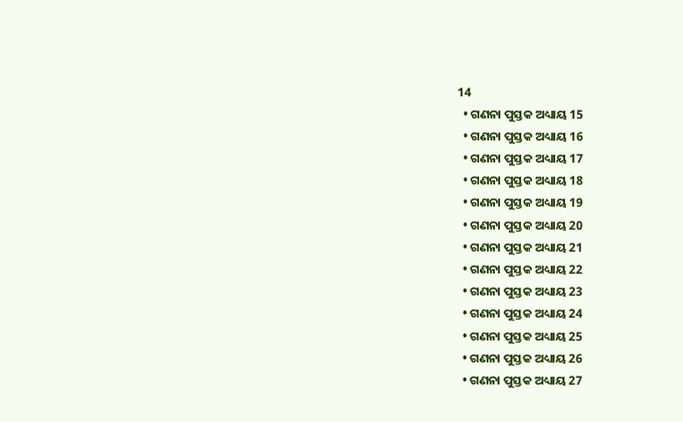14
  • ଗଣନା ପୁସ୍ତକ ଅଧ୍ୟାୟ 15
  • ଗଣନା ପୁସ୍ତକ ଅଧ୍ୟାୟ 16
  • ଗଣନା ପୁସ୍ତକ ଅଧ୍ୟାୟ 17
  • ଗଣନା ପୁସ୍ତକ ଅଧ୍ୟାୟ 18
  • ଗଣନା ପୁସ୍ତକ ଅଧ୍ୟାୟ 19
  • ଗଣନା ପୁସ୍ତକ ଅଧ୍ୟାୟ 20
  • ଗଣନା ପୁସ୍ତକ ଅଧ୍ୟାୟ 21
  • ଗଣନା ପୁସ୍ତକ ଅଧ୍ୟାୟ 22
  • ଗଣନା ପୁସ୍ତକ ଅଧ୍ୟାୟ 23
  • ଗଣନା ପୁସ୍ତକ ଅଧ୍ୟାୟ 24
  • ଗଣନା ପୁସ୍ତକ ଅଧ୍ୟାୟ 25
  • ଗଣନା ପୁସ୍ତକ ଅଧ୍ୟାୟ 26
  • ଗଣନା ପୁସ୍ତକ ଅଧ୍ୟାୟ 27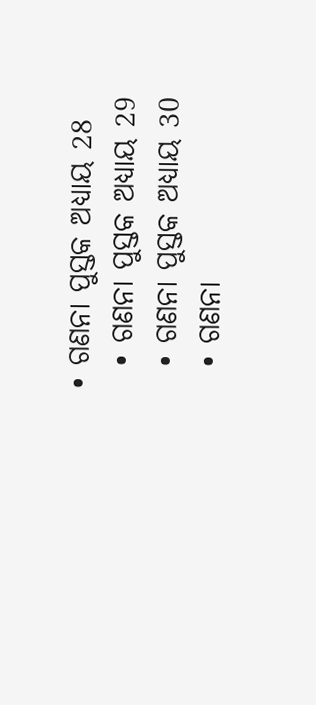• ଗଣନା ପୁସ୍ତକ ଅଧ୍ୟାୟ 28
  • ଗଣନା ପୁସ୍ତକ ଅଧ୍ୟାୟ 29
  • ଗଣନା ପୁସ୍ତକ ଅଧ୍ୟାୟ 30
  • ଗଣନା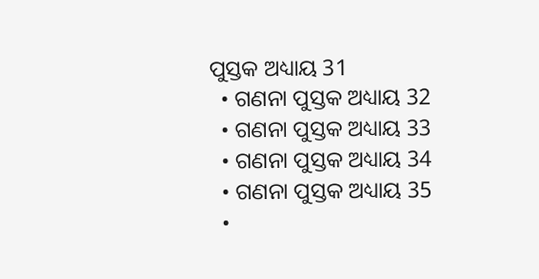ପୁସ୍ତକ ଅଧ୍ୟାୟ 31
  • ଗଣନା ପୁସ୍ତକ ଅଧ୍ୟାୟ 32
  • ଗଣନା ପୁସ୍ତକ ଅଧ୍ୟାୟ 33
  • ଗଣନା ପୁସ୍ତକ ଅଧ୍ୟାୟ 34
  • ଗଣନା ପୁସ୍ତକ ଅଧ୍ୟାୟ 35
  •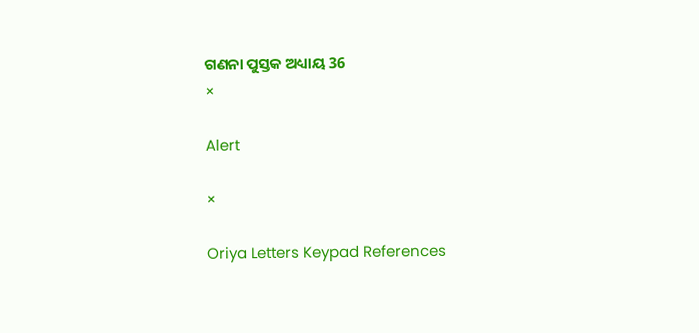ଗଣନା ପୁସ୍ତକ ଅଧ୍ୟାୟ 36
×

Alert

×

Oriya Letters Keypad References